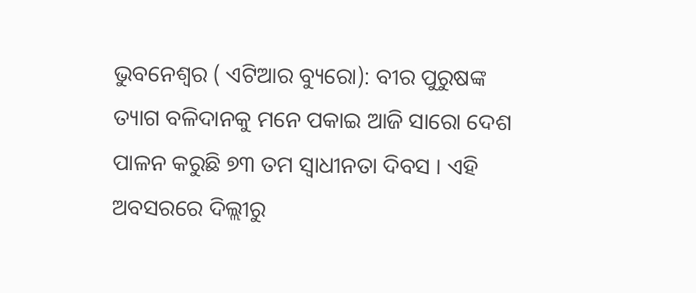ଭୁବନେଶ୍ୱର ( ଏଟିଆର ବ୍ୟୁରୋ): ବୀର ପୁରୁଷଙ୍କ ତ୍ୟାଗ ବଳିଦାନକୁ ମନେ ପକାଇ ଆଜି ସାରୋ ଦେଶ ପାଳନ କରୁଛି ୭୩ ତମ ସ୍ୱାଧୀନତା ଦିବସ । ଏହି ଅବସରରେ ଦିଲ୍ଲୀରୁ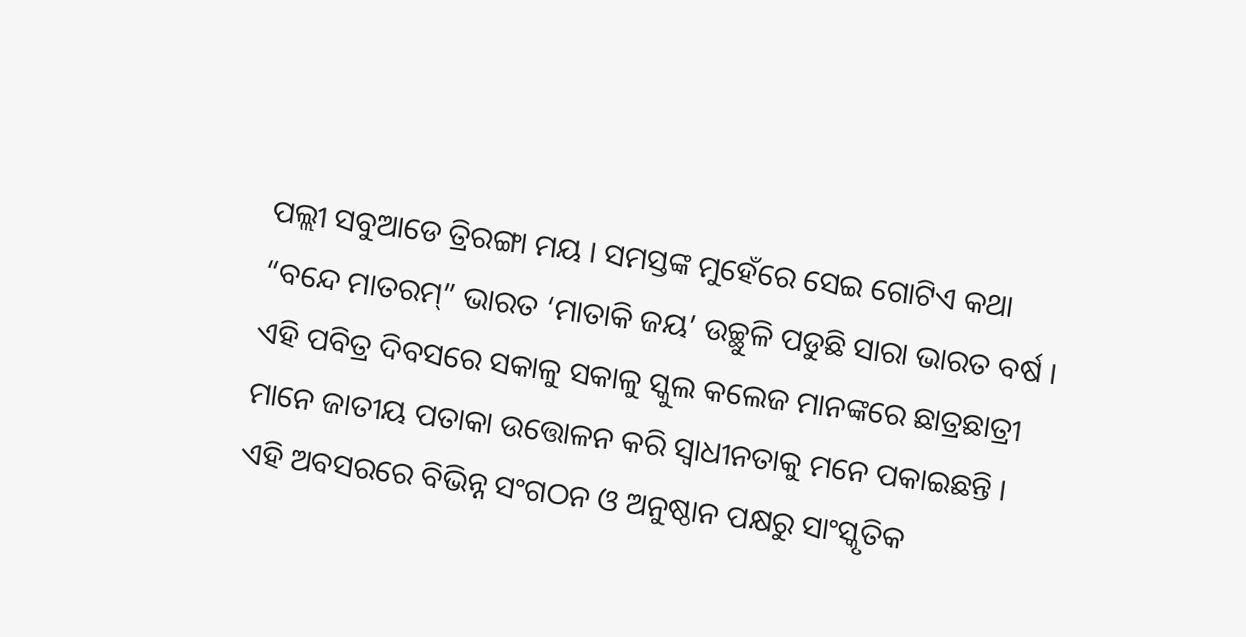ପଲ୍ଲୀ ସବୁଆଡେ ତ୍ରିରଙ୍ଗା ମୟ । ସମସ୍ତଙ୍କ ମୁହେଁରେ ସେଇ ଗୋଟିଏ କଥା “ବନ୍ଦେ ମାତରମ୍” ଭାରତ ‘ମାତାକି ଜୟ’ ଉଚ୍ଛୁଳି ପଡୁଛି ସାରା ଭାରତ ବର୍ଷ । ଏହି ପବିତ୍ର ଦିବସରେ ସକାଳୁ ସକାଳୁ ସ୍କୁଲ କଲେଜ ମାନଙ୍କରେ ଛାତ୍ରଛାତ୍ରୀ ମାନେ ଜାତୀୟ ପତାକା ଉତ୍ତୋଳନ କରି ସ୍ୱାଧୀନତାକୁ ମନେ ପକାଇଛନ୍ତି ।
ଏହି ଅବସରରେ ବିଭିନ୍ନ ସଂଗଠନ ଓ ଅନୁଷ୍ଠାନ ପକ୍ଷରୁ ସାଂସ୍କୃତିକ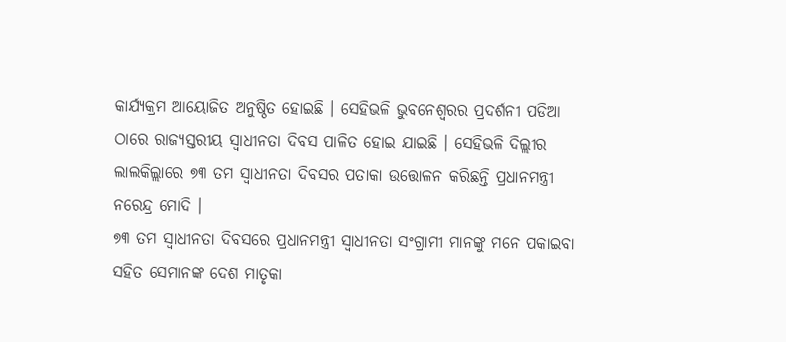କାର୍ଯ୍ୟକ୍ରମ ଆୟୋଜିତ ଅନୁଷ୍ଠିତ ହୋଇଛି । ସେହିଭଳି ଭୁବନେଶ୍ୱରର ପ୍ରଦର୍ଶନୀ ପଡିଆ ଠାରେ ରାଜ୍ୟସ୍ତରୀୟ ସ୍ୱାଧୀନତା ଦିବସ ପାଳିତ ହୋଇ ଯାଇଛି । ସେହିଭଳି ଦିଲ୍ଲୀର ଲାଲକିଲ୍ଲାରେ ୭୩ ତମ ସ୍ୱାଧୀନତା ଦିବସର ପତାକା ଉତ୍ତୋଳନ କରିଛନ୍ତି ପ୍ରଧାନମନ୍ତ୍ରୀ ନରେନ୍ଦ୍ର ମୋଦି ।
୭୩ ତମ ସ୍ୱାଧୀନତା ଦିବସରେ ପ୍ରଧାନମନ୍ତ୍ରୀ ସ୍ୱାଧୀନତା ସଂଗ୍ରାମୀ ମାନଙ୍କୁ ମନେ ପକାଇବା ସହିତ ସେମାନଙ୍କ ଦେଶ ମାତୃକା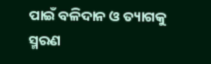ପାଇଁ ବଳିଦାନ ଓ ତ୍ୟାଗକୁ ସ୍ମରଣ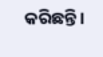କରିଛନ୍ତି ।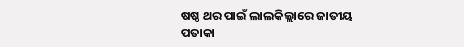ଷଷ୍ଠ ଥର ପାଇଁ ଲାଲକିଲ୍ଲାରେ ଜାତୀୟ ପତାକା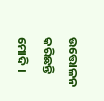ଉତ୍ତୋଳନ କରିଛନ୍ତି ମୋଦି ।